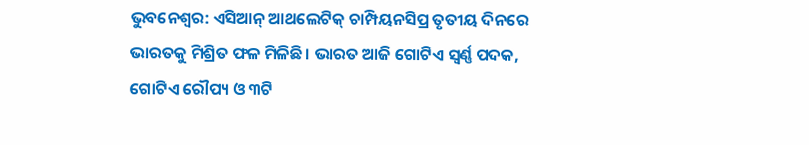ଭୁବନେଶ୍ୱର: ଏସିଆନ୍ ଆଥଲେଟିକ୍ ଚାମ୍ପିୟନସିପ୍ର ତୃତୀୟ ଦିନରେ ଭାରତକୁ ମିଶ୍ରିତ ଫଳ ମିଳିଛି। ଭାରତ ଆଜି ଗୋଟିଏ ସ୍ୱର୍ଣ୍ଣ ପଦକ, ଗୋଟିଏ ରୌପ୍ୟ ଓ ୩ଟି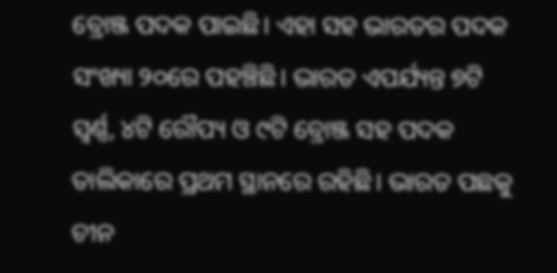ବ୍ରୋଞ୍ଜ ପଦକ ପାଇଛି। ଏହା ସହ ଭାରତର ପଦକ ସଂଖ୍ୟା ୨୦ରେ ପହଞ୍ଚିଛି। ଭାରତ ଏପର୍ଯ୍ୟନ୍ତ ୭ଟି ସ୍ୱର୍ଣ୍ଣ, ୪ଟି ରୌପ୍ୟ ଓ ୯ଟି ବ୍ରୋଞ୍ଜ ସହ ପଦକ ତାଲିକାରେ ପ୍ରଥମ ସ୍ଥାନରେ ରହିଛି। ଭାରତ ପଛକୁ ଚୀନ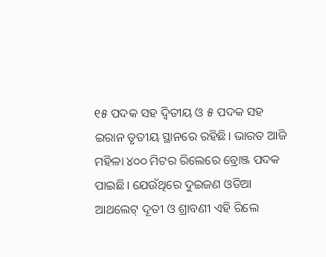୧୫ ପଦକ ସହ ଦ୍ୱିତୀୟ ଓ ୫ ପଦକ ସହ ଇରାନ ତୃତୀୟ ସ୍ଥାନରେ ରହିଛି। ଭାରତ ଆଜି ମହିଳା ୪୦୦ ମିଟର ରିଲେରେ ବ୍ରୋଞ୍ଜ ପଦକ ପାଇଛି। ଯେଉଁଥିରେ ଦୁଇଜଣ ଓଡିଆ ଆଥଲେଟ୍ ଦୂତୀ ଓ ଶ୍ରାବଣୀ ଏହି ରିଲେ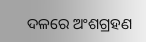ଦଳରେ ଅଂଶଗ୍ରହଣ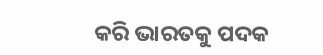କରି ଭାରତକୁ ପଦକ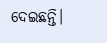ଦେଇଛନ୍ତି।